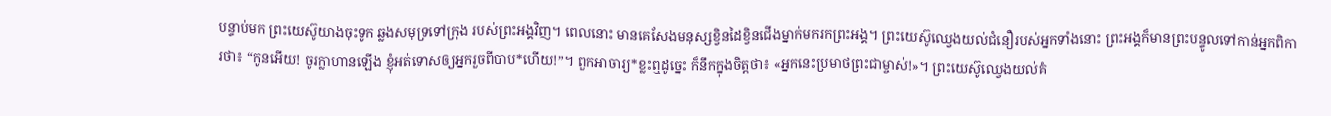បន្ទាប់មក ព្រះយេស៊ូយាងចុះទូក ឆ្លងសមុទ្រទៅក្រុង របស់ព្រះអង្គវិញ។ ពេលនោះ មានគេសែងមនុស្សខ្វិនដៃខ្វិនជើងម្នាក់មករកព្រះអង្គ។ ព្រះយេស៊ូឈ្វេងយល់ជំនឿរបស់អ្នកទាំងនោះ ព្រះអង្គក៏មានព្រះបន្ទូលទៅកាន់អ្នកពិការថា៖ “កូនអើយ! ចូរក្លាហានឡើង ខ្ញុំអត់ទោសឲ្យអ្នករួចពីបាប*ហើយ!”។ ពួកអាចារ្យ*ខ្លះឮដូច្នេះ ក៏នឹកក្នុងចិត្តថា៖ «អ្នកនេះប្រមាថព្រះជាម្ចាស់!»។ ព្រះយេស៊ូឈ្វេងយល់គំ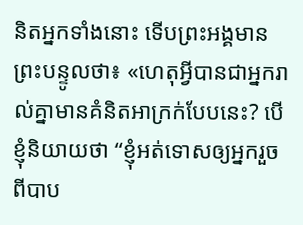និតអ្នកទាំងនោះ ទើបព្រះអង្គមានព្រះបន្ទូលថា៖ «ហេតុអ្វីបានជាអ្នករាល់គ្នាមានគំនិតអាក្រក់បែបនេះ? បើខ្ញុំនិយាយថា “ខ្ញុំអត់ទោសឲ្យអ្នករួចពីបាប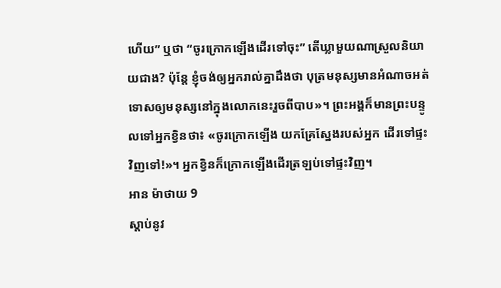ហើយ” ឬថា “ចូរក្រោកឡើងដើរទៅចុះ” តើឃ្លាមួយណាស្រួលនិយាយជាង? ប៉ុន្តែ ខ្ញុំចង់ឲ្យអ្នករាល់គ្នាដឹងថា បុត្រមនុស្សមានអំណាចអត់ទោសឲ្យមនុស្សនៅក្នុងលោកនេះរួចពីបាប»។ ព្រះអង្គក៏មានព្រះបន្ទូលទៅអ្នកខ្វិនថា៖ «ចូរក្រោកឡើង យកគ្រែស្នែងរបស់អ្នក ដើរទៅផ្ទះវិញទៅ!»។ អ្នកខ្វិនក៏ក្រោកឡើងដើរត្រឡប់ទៅផ្ទះវិញ។
អាន ម៉ាថាយ 9
ស្ដាប់នូវ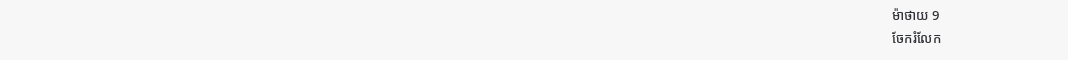ម៉ាថាយ 9
ចែករំលែក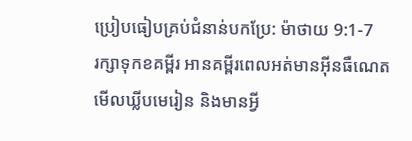ប្រៀបធៀបគ្រប់ជំនាន់បកប្រែ: ម៉ាថាយ 9:1-7
រក្សាទុកខគម្ពីរ អានគម្ពីរពេលអត់មានអ៊ីនធឺណេត មើលឃ្លីបមេរៀន និងមានអ្វី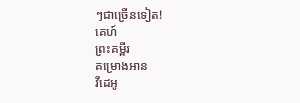ៗជាច្រើនទៀត!
គេហ៍
ព្រះគម្ពីរ
គម្រោងអាន
វីដេអូ